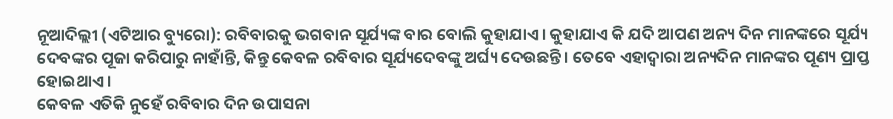ନୂଆଦିଲ୍ଲୀ (ଏଟିଆର ବ୍ୟୁରୋ): ରବିବାରକୁ ଭଗବାନ ସୂର୍ଯ୍ୟଙ୍କ ବାର ବୋଲି କୁହାଯାଏ । କୁହାଯାଏ କି ଯଦି ଆପଣ ଅନ୍ୟ ଦିନ ମାନଙ୍କରେ ସୂର୍ଯ୍ୟ ଦେବଙ୍କର ପୂଜା କରିପାରୁ ନାହାଁନ୍ତି, କିନ୍ତୁ କେବଳ ରବିବାର ସୂର୍ଯ୍ୟଦେବଙ୍କୁ ଅର୍ଘ୍ୟ ଦେଉଛନ୍ତି । ତେବେ ଏହାଦ୍ୱାରା ଅନ୍ୟଦିନ ମାନଙ୍କର ପୂଣ୍ୟ ପ୍ରାପ୍ତ ହୋଇଥାଏ ।
କେବଳ ଏତିକି ନୁହେଁ ରବିବାର ଦିନ ଉପାସନା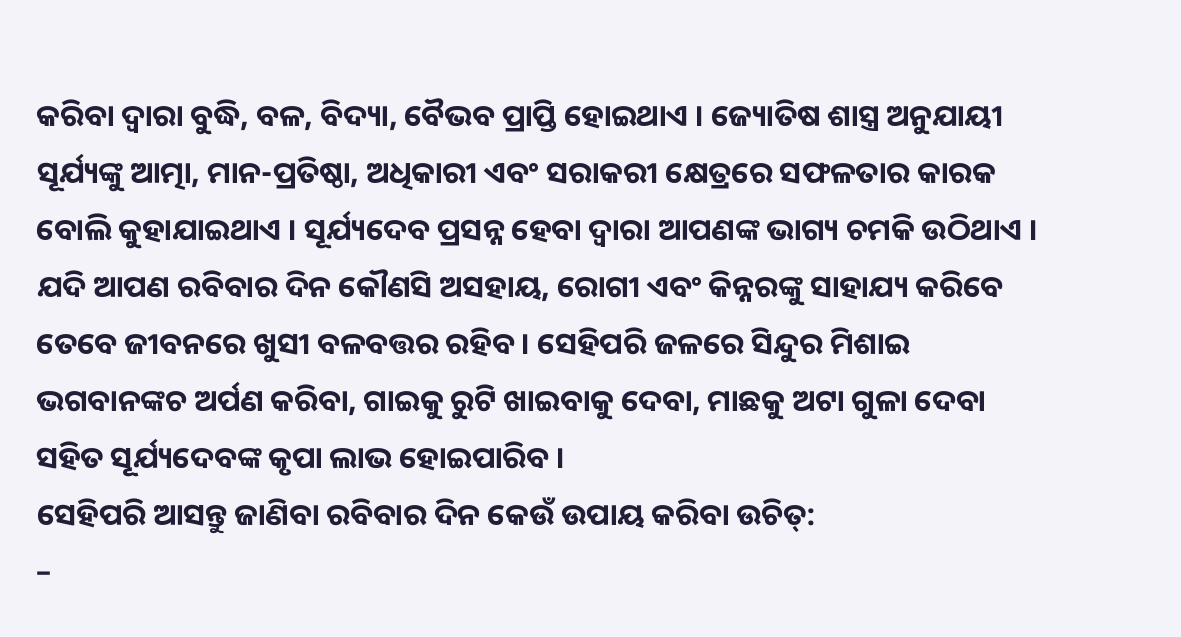କରିବା ଦ୍ୱାରା ବୁଦ୍ଧି, ବଳ, ବିଦ୍ୟା, ବୈଭବ ପ୍ରାପ୍ତି ହୋଇଥାଏ । ଜ୍ୟୋତିଷ ଶାସ୍ତ୍ର ଅନୁଯାୟୀ ସୂର୍ଯ୍ୟଙ୍କୁ ଆତ୍ମା, ମାନ-ପ୍ରତିଷ୍ଠା, ଅଧିକାରୀ ଏବଂ ସରାକରୀ କ୍ଷେତ୍ରରେ ସଫଳତାର କାରକ ବୋଲି କୁହାଯାଇଥାଏ । ସୂର୍ଯ୍ୟଦେବ ପ୍ରସନ୍ନ ହେବା ଦ୍ୱାରା ଆପଣଙ୍କ ଭାଗ୍ୟ ଚମକି ଉଠିଥାଏ ।
ଯଦି ଆପଣ ରବିବାର ଦିନ କୌଣସି ଅସହାୟ, ରୋଗୀ ଏବଂ କିନ୍ନରଙ୍କୁ ସାହାଯ୍ୟ କରିବେ ତେବେ ଜୀବନରେ ଖୁସୀ ବଳବତ୍ତର ରହିବ । ସେହିପରି ଜଳରେ ସିନ୍ଦୁର ମିଶାଇ ଭଗବାନଙ୍କଚ ଅର୍ପଣ କରିବା, ଗାଇକୁ ରୁଟି ଖାଇବାକୁ ଦେବା, ମାଛକୁ ଅଟା ଗୁଳା ଦେବା ସହିତ ସୂର୍ଯ୍ୟଦେବଙ୍କ କୃପା ଲାଭ ହୋଇପାରିବ ।
ସେହିପରି ଆସନ୍ତୁ ଜାଣିବା ରବିବାର ଦିନ କେଉଁ ଉପାୟ କରିବା ଉଚିତ୍:
–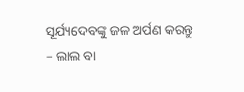ସୂର୍ଯ୍ୟଦେବଙ୍କୁ ଜଳ ଅର୍ପଣ କରନ୍ତୁ
– ଲାଲ ବା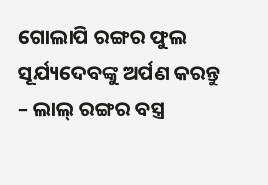ଗୋଲାପି ରଙ୍ଗର ଫୁଲ ସୂର୍ଯ୍ୟଦେବଙ୍କୁ ଅର୍ପଣ କରନ୍ତୁ
– ଲାଲ୍ ରଙ୍ଗର ବସ୍ତ୍ର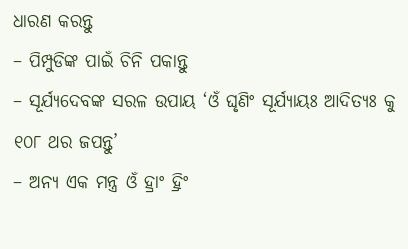ଧାରଣ କରନ୍ତୁ
– ପିମ୍ପୁଡିଙ୍କ ପାଇଁ ଚିନି ପକାନ୍ତୁ
– ସୂର୍ଯ୍ୟଦେବଙ୍କ ସରଳ ଉପାୟ ‘ଓଁ ଘୃଣିଂ ସୂର୍ଯ୍ୟାୟଃ ଆଦିତ୍ୟଃ କୁ ୧୦୮ ଥର ଜପନ୍ତୁ’
– ଅନ୍ୟ ଏକ ମନ୍ତ୍ର ଓଁ ହ୍ରାଂ ହ୍ରିଂ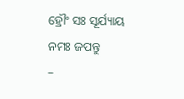ହ୍ରୌଂ ସଃ ସୂର୍ଯ୍ୟାୟ ନମଃ ଜପନ୍ତୁ
–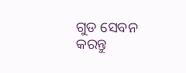ଗୁଡ ସେବନ କରନ୍ତୁ